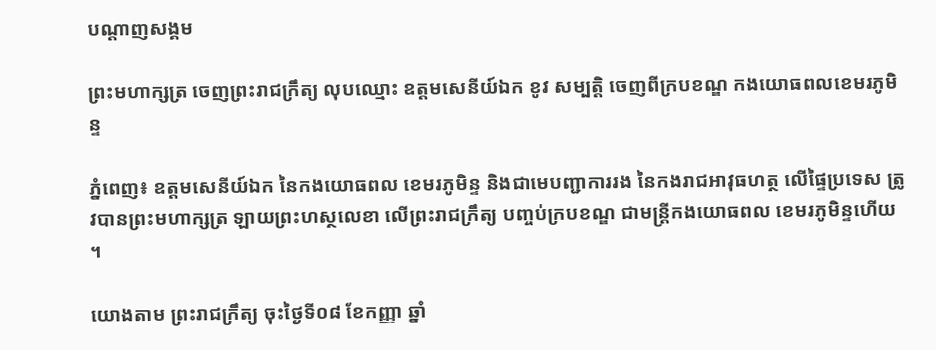បណ្តាញសង្គម

ព្រះមហាក្សត្រ ចេញព្រះរាជក្រឹត្យ លុបឈ្មោះ ឧត្ដមសេនីយ៍ឯក ខូវ សម្បត្ដិ ចេញពីក្របខណ្ឌ កងយោធពលខេមរភូមិន្ទ

ភ្នំពេញ៖ ឧត្តមសេនីយ៍ឯក នៃកងយោធពល ខេមរភូមិន្ទ និងជាមេបញ្ជាការរង នៃកងរាជអាវុធហត្ថ លើផ្ទៃប្រទេស ត្រូវបានព្រះមហាក្សត្រ ឡាយព្រះហស្ថលេខា លើព្រះរាជក្រឹត្យ បញ្ចប់ក្របខណ្ឌ ជាមន្ដ្រីកងយោធពល ខេមរភូមិន្ទហើយ ។

យោងតាម ព្រះរាជក្រឹត្យ ចុះថ្ងៃទី០៨ ខែកញ្ញា ឆ្នាំ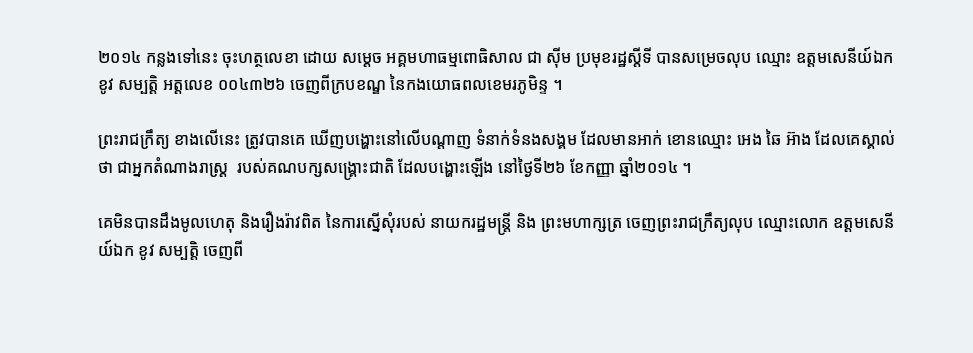២០១៤ កន្លងទៅនេះ ចុះហត្ថលេខា ដោយ សម្ដេច អគ្គមហាធម្មពោធិសាល ជា ស៊ីម ប្រមុខរដ្ឋស្ដីទី បានសម្រេចលុប ឈ្មោះ ឧត្ដមសេនីយ៍ឯក ខូវ សម្បត្ដិ អត្ដលេខ ០០៤៣២៦ ចេញពីក្របខណ្ឌ នៃកងយោធពលខេមរភូមិន្ទ ។

ព្រះរាជក្រឹត្យ ខាងលើនេះ ត្រូវបានគេ ឃើញបង្ហោះនៅលើបណ្ដាញ ទំនាក់ទំនងសង្គម ដែលមានអាក់ ខោនឈ្មោះ អេង ឆៃ អ៊ាង ដែលគេស្គាល់ថា ជាអ្នកតំណាងរាស្ដ្រ  របស់គណបក្សសង្គ្រោះជាតិ ដែលបង្ហោះឡើង នៅថ្ងៃទី២៦ ខែកញ្ញា ឆ្នាំ២០១៤ ។

គេមិនបានដឹងមូលហេតុ និងរឿងរ៉ាវពិត នៃការស្នើសុំរបស់ នាយករដ្ឋមន្ដ្រី និង ព្រះមហាក្សត្រ ចេញព្រះរាជក្រឹត្យលុប ឈ្មោះលោក ឧត្ដមសេនីយ៍ឯក ខូវ សម្បត្ដិ ចេញពី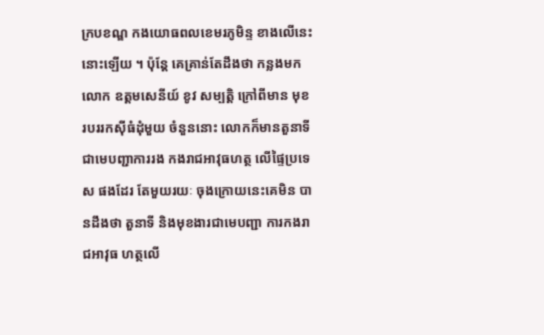ក្របខណ្ឌ កងយោធពលខេមរភូមិន្ទ ខាងលើនេះនោះឡើយ ។ ប៉ុន្ដែ គេគ្រាន់តែដឹងថា កន្លងមកលោក ឧត្ដមសេនីយ៍ ខូវ សម្បត្ដិ ក្រៅពីមាន មុខរបររកស៊ីធំដុំមួយ ចំនួននោះ លោកក៏មានតួនាទី ជាមេបញ្ជាការរង កងរាជអាវុធហត្ថ លើផ្ទៃប្រទេស ផងដែរ តែមួយរយៈ ចុងក្រោយនេះគេមិន បានដឹងថា តួនាទី និងមុខងារជាមេបញ្ជា ការកងរាជអាវុធ ហត្ថលើ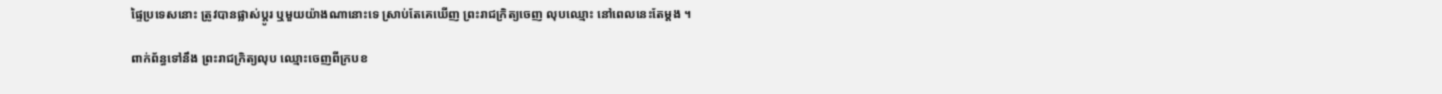ផ្ទៃប្រទេសនោះ ត្រូវបានផ្លាស់ប្ដូរ ឬមួយយ៉ាងណានោះទេ ស្រាប់តែគេឃើញ ព្រះរាជក្រិត្យចេញ លុបឈ្មោះ នៅពេលនេះតែម្ដង ។

ពាក់ព័ន្ធទៅនឹង ព្រះរាជក្រិត្យលុប ឈ្មោះចេញពីក្របខ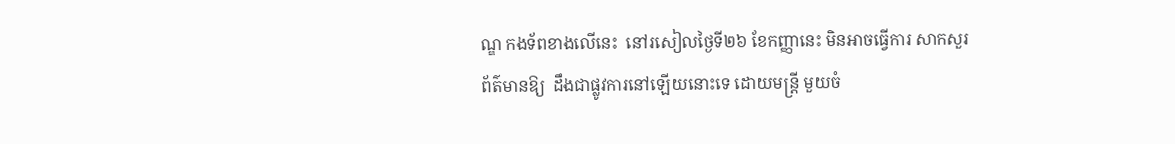ណ្ឌ កងទ័ពខាងលើនេះ  នៅរសៀលថ្ងៃទី២៦ ខែកញ្ញានេះ មិនអាចធ្វើការ សាកសួរព័ត៌មានឱ្យ  ដឹងជាផ្លូវការនៅឡើយនោះទេ ដោយមន្ដ្រី មួយចំ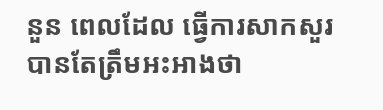នួន ពេលដែល ធ្វើការសាកសួរ បានតែត្រឹមអះអាងថា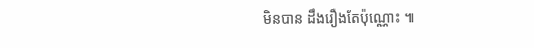មិនបាន ដឹងរឿងតែប៉ុណ្ណោះ ៕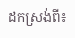ដកស្រង់ពី៖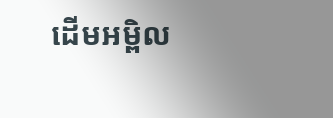ដើមអម្ពិល